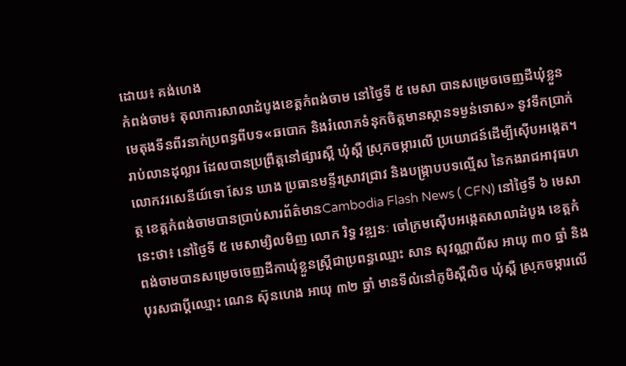ដោយ៖ គង់ហេង
កំពង់ចាម៖ តុលាការសាលាដំបូងខេត្តកំពង់ចាម នៅថ្ងៃទី ៥ មេសា បានសម្រេចចេញដីឃុំខ្លួន មេតុងទីនពីរនាក់ប្រពន្ធពីបទ«ឆបោក និងរំលោភទំនុកចិត្តមានស្ថានទម្ងន់ទោស» នូវទឹកប្រាក់ រាប់លានដុល្លារ ដែលបានប្រព្រឹត្តនៅផ្សារស្ពឺ ឃុំស្ពឺ ស្រុកចម្ការលើ ប្រយោជន៍ដើម្បីស៊ើបអង្កេត។
លោកវរសេនីយ៍ទោ សែន ឃាង ប្រធានមន្ទីរស្រាវជ្រាវ និងបង្រ្កាបបទល្មើស នៃកងរាជអាវុធហត្ថ ខេត្តកំពង់ចាមបានប្រាប់សារព័ត៌មានCambodia Flash News ( CFN) នៅថ្ងៃទី ៦ មេសានេះថា៖ នៅថ្ងៃទី ៥ មេសាម្សិលមិញ លោក រិទ្ធ វឌ្ឍនៈ ចៅក្រមស៊ើបអង្កេតសាលាដំបូង ខេត្តកំពង់ចាមបានសម្រេចចេញដីកាឃុំខ្លួនស្រ្តីជាប្រពន្ធឈ្មោះ សាន សុវណ្ណាលីស អាយុ ៣០ ឆ្នាំ និងបុរសជាប្តីឈ្មោះ ណេន ស៊ុនហេង អាយុ ៣២ ឆ្នាំ មានទីលំនៅភូមិស្ពឺលិច ឃុំស្ពឺ ស្រុកចម្ការលើ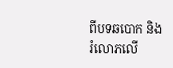ពីបទឆបោក និងរំលោភលើ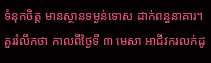ទំនុកចិត្ត មានស្ថានទម្ងន់ទោស ដាក់ពន្ធនាគារ។
គួររំលឹកថា កាលពីថ្ងៃទី ៣ មេសា អាជីវករលក់ដូ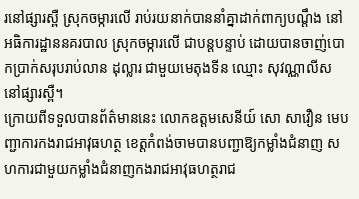រនៅផ្សារស្ពឺ ស្រុកចម្ការលើ រាប់រយនាក់បាននាំគ្នាដាក់ពាក្យបណ្តឹង នៅអធិការដ្ឋាននគរបាល ស្រុកចម្ការលើ ជាបន្តបន្ទាប់ ដោយបានចាញ់បោកប្រាក់សរុបរាប់លាន ដុល្លារ ជាមួយមេតុងទីន ឈ្មោះ សុវណ្ណាលីស នៅផ្សារស្ពឺ។
ក្រោយពីទទួលបានព័ត៌មាននេះ លោកឧត្តមសេនីយ៍ សោ សាវឿន មេបញ្ជាការកងរាជអាវុធហត្ថ ខេត្តកំពង់ចាមបានបញ្ជាឱ្យកម្លាំងជំនាញ សហការជាមួយកម្លាំងជំនាញកងរាជអាវុធហត្ថរាជ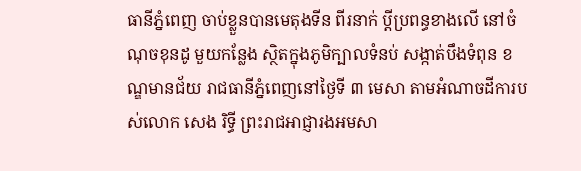ធានីភ្នំពេញ ចាប់ខ្លួនបានមេតុងទីន ពីរនាក់ ប្តីប្រពន្ធខាងលើ នៅចំណុចខុនដូ មួយកន្លែង ស្ថិតក្នុងភូមិក្បាលទំនប់ សង្កាត់បឹងទំពុន ខណ្ឌមានជ័យ រាជធានីភ្នំពេញនៅថ្ងៃទី ៣ មេសា តាមអំណាចដីការបស់លោក សេង រិទ្ធី ព្រះរាជអាជ្ញារងអមសា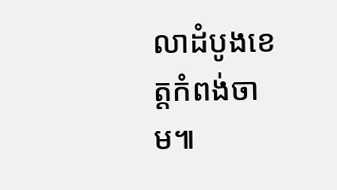លាដំបូងខេត្តកំពង់ចាម៕